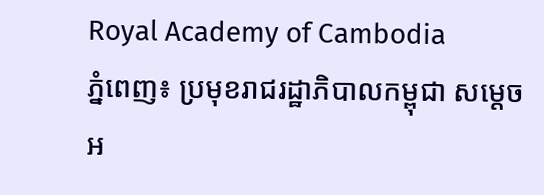Royal Academy of Cambodia
ភ្នំពេញ៖ ប្រមុខរាជរដ្ឋាភិបាលកម្ពុជា សម្ដេចអ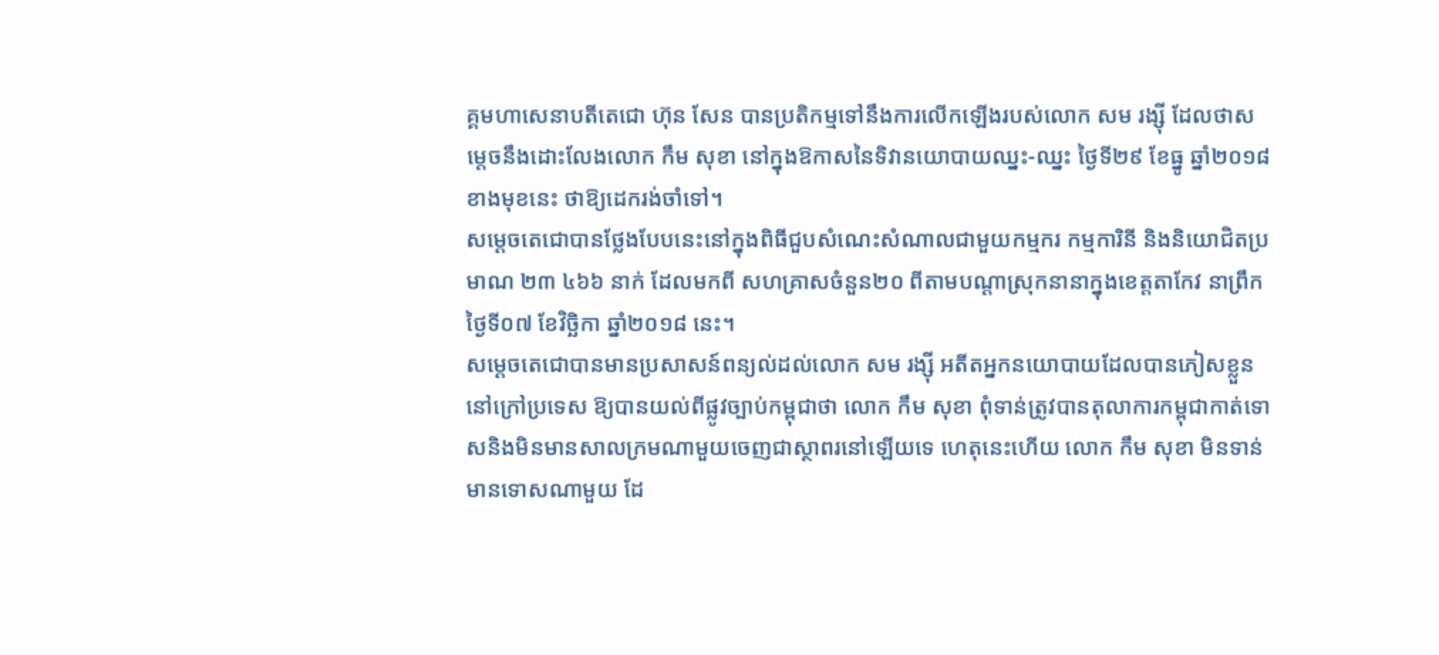គ្គមហាសេនាបតីតេជោ ហ៊ុន សែន បានប្រតិកម្មទៅនឹងការលើកឡើងរបស់លោក សម រង្ស៊ី ដែលថាសម្ដេចនឹងដោះលែងលោក កឹម សុខា នៅក្នុងឱកាសនៃទិវានយោបាយឈ្នះ-ឈ្នះ ថ្ងៃទី២៩ ខែធ្នូ ឆ្នាំ២០១៨ខាងមុខនេះ ថាឱ្យដេករង់ចាំទៅ។
សម្ដេចតេជោបានថ្លែងបែបនេះនៅក្នុងពិធីជួបសំណេះសំណាលជាមួយកម្មករ កម្មការិនី និងនិយោជិតប្រមាណ ២៣ ៤៦៦ នាក់ ដែលមកពី សហគ្រាសចំនួន២០ ពីតាមបណ្ដាស្រុកនានាក្នុងខេត្តតាកែវ នាព្រឹកថ្ងៃទី០៧ ខែវិច្ឆិកា ឆ្នាំ២០១៨ នេះ។
សម្ដេចតេជោបានមានប្រសាសន៍ពន្យល់ដល់លោក សម រង្ស៊ី អតីតអ្នកនយោបាយដែលបានភៀសខ្លួននៅក្រៅប្រទេស ឱ្យបានយល់ពីផ្លូវច្បាប់កម្ពុជាថា លោក កឹម សុខា ពុំទាន់ត្រូវបានតុលាការកម្ពុជាកាត់ទោសនិងមិនមានសាលក្រមណាមួយចេញជាស្ថាពរនៅឡើយទេ ហេតុនេះហើយ លោក កឹម សុខា មិនទាន់មានទោសណាមួយ ដែ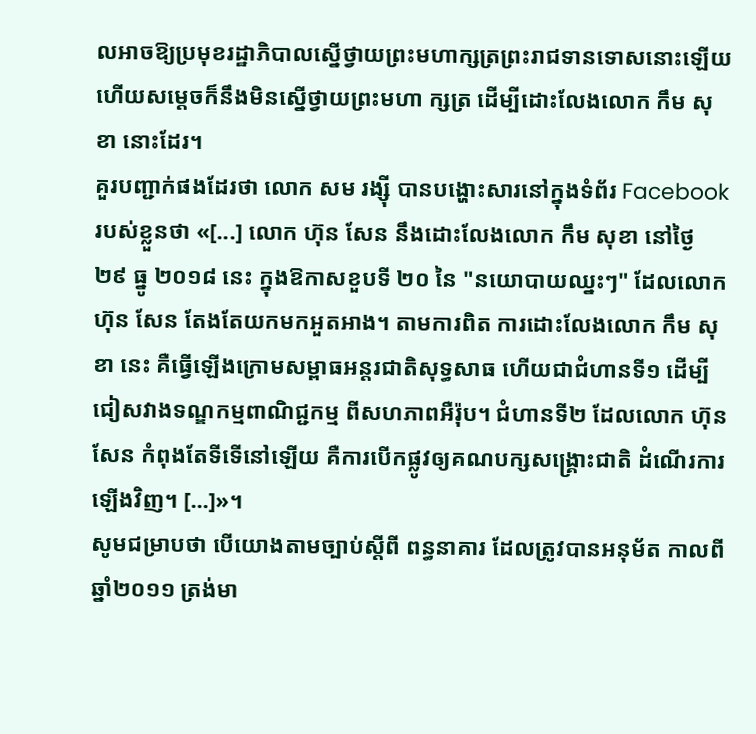លអាចឱ្យប្រមុខរដ្ឋាភិបាលស្នើថ្វាយព្រះមហាក្សត្រព្រះរាជទានទោសនោះឡើយ ហើយសម្ដេចក៏នឹងមិនស្នើថ្វាយព្រះមហា ក្សត្រ ដើម្បីដោះលែងលោក កឹម សុខា នោះដែរ។
គួរបញ្ជាក់ផងដែរថា លោក សម រង្ស៊ី បានបង្ហោះសារនៅក្នុងទំព័រ Facebook របស់ខ្លួនថា «[...] លោក ហ៊ុន សែន នឹងដោះលែងលោក កឹម សុខា នៅថ្ងៃ ២៩ ធ្នូ ២០១៨ នេះ ក្នុងឱកាសខួបទី ២០ នៃ "នយោបាយឈ្នះៗ" ដែលលោក ហ៊ុន សែន តែងតែយកមកអួតអាង។ តាមការពិត ការដោះលែងលោក កឹម សុខា នេះ គឺធ្វើឡើងក្រោមសម្ពាធអន្តរជាតិសុទ្ធសាធ ហើយជាជំហានទី១ ដើម្បីជៀសវាងទណ្ឌកម្មពាណិជ្ជកម្ម ពីសហភាពអឺរ៉ុប។ ជំហានទី២ ដែលលោក ហ៊ុន សែន កំពុងតែទីទើនៅឡើយ គឺការបើកផ្លូវឲ្យគណបក្សសង្គ្រោះជាតិ ដំណើរការឡើងវិញ។ [...]»។
សូមជម្រាបថា បើយោងតាមច្បាប់ស្ដីពី ពន្ធនាគារ ដែលត្រូវបានអនុម័ត កាលពីឆ្នាំ២០១១ ត្រង់មា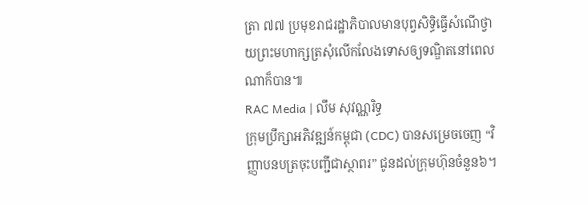ត្រា ៧៧ ប្រមុខរាជរដ្ឋាភិបាលមានបុព្វសិទ្ធិធ្វើសំណើថ្វាយព្រះមហាក្សត្រសុំលើកលែងទោសឲ្យទណ្ឌិតនៅពេលណាក៏បាន៕
RAC Media | លឹម សុវណ្ណរិទ្ធ
ក្រុមប្រឹក្សាអភិវឌ្ឍន៍កម្ពុជា (CDC) បានសម្រេចចេញ “វិញ្ញាបនបត្រចុះបញ្ជីជាស្ថាពរ” ជូនដល់ក្រុមហ៊ុនចំនួន៦។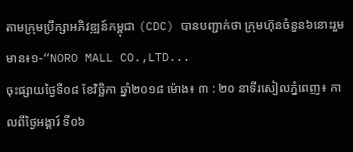តាមក្រុមប្រឹក្សាអភិវឌ្ឍន៍កម្ពុជា (CDC) បានបញ្ជាក់ថា ក្រុមហ៊ុនចំនួន៦នោះរួមមាន៖១-“NORO MALL CO.,LTD...
ចុះផ្សាយថ្ងៃទី០៨ ខែវិច្ឆិកា ឆ្នាំ២០១៨ ម៉ោង៖ ៣ : ២០ នាទីរសៀលភ្នំពេញ៖ កាលពីថ្ងៃអង្គារ៍ ទី០៦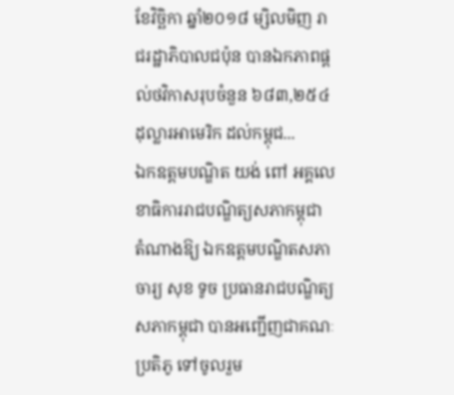ខែវិច្ឆិកា ឆ្នាំ២០១៨ ម្សិលមិញ រាជរដ្ឋាភិបាលជប៉ុន បានឯកភាពផ្តល់ថវិកាសរុបចំនួន ៦៨៣,២៥៤ ដុល្លារអាមេរិក ដល់កម្ពុជ...
ឯកឧត្តមបណ្ឌិត យង់ ពៅ អគ្គលេខាធិការរាជបណ្ឌិត្យសភាកម្ពុជា តំណាងឱ្យ ឯកឧត្តមបណ្ឌិតសភាចារ្យ សុខ ទូច ប្រធានរាជបណ្ឌិត្យសភាកម្ពុជា បានអញ្ជើញជាគណៈប្រតិភូ ទៅចូលរួម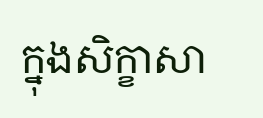ក្នុងសិក្ខាសា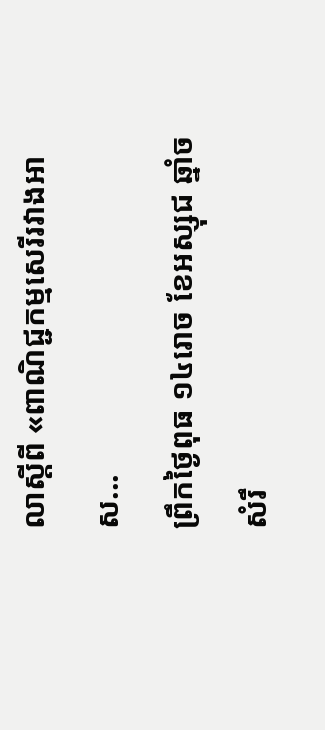លាស្តីពី «ពាណិជ្ជកម្មសេរីរវាងអាស...
ព្រឹកថ្ងៃពុធ ១៤រោច ខែអស្សុជ ឆ្នាំច សំរឹ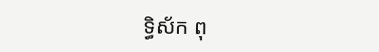ទ្ធិស័ក ពុ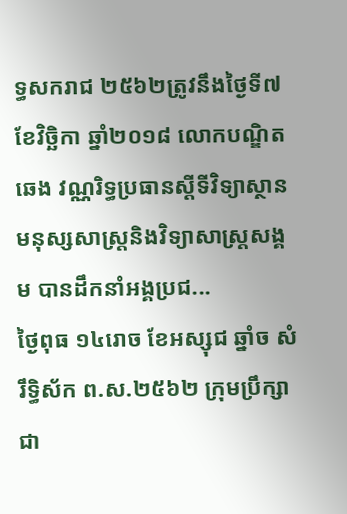ទ្ធសករាជ ២៥៦២ត្រូវនឹងថ្ងៃទី៧ ខែវិច្ឆិកា ឆ្នាំ២០១៨ លោកបណ្ឌិត ឆេង វណ្ណរិទ្ធប្រធានស្តីទីវិទ្យាស្ថានមនុស្សសាស្រ្តនិងវិទ្យាសាស្រ្តសង្គម បានដឹកនាំអង្គប្រជ...
ថ្ងៃពុធ ១៤រោច ខែអស្សុជ ឆ្នាំច សំរឹទ្ធិស័ក ព.ស.២៥៦២ ក្រុមប្រឹក្សាជា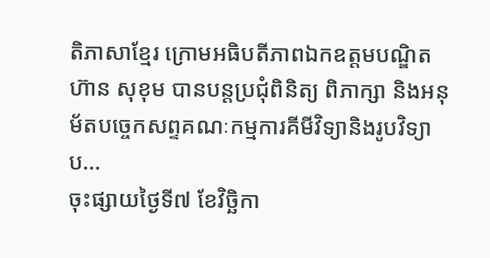តិភាសាខ្មែរ ក្រោមអធិបតីភាពឯកឧត្តមបណ្ឌិត ហ៊ាន សុខុម បានបន្តប្រជុំពិនិត្យ ពិភាក្សា និងអនុម័តបច្ចេកសព្ទគណៈកម្មការគីមីវិទ្យានិងរូបវិទ្យា ប...
ចុះផ្សាយថ្ងៃទី៧ ខែវិច្ឆិកា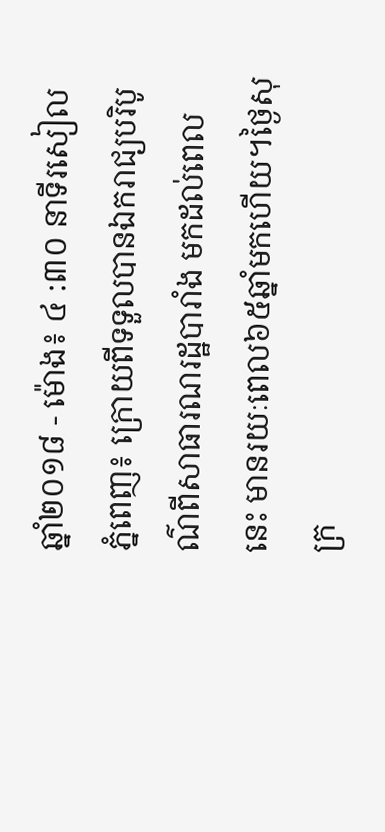ឆ្នាំ២០១៨ - ម៉ោង៖ ៤ :៣០ នាទីរសៀលភ្នំពេញ៖ ក្រោយពីទទួលបានឯករាជ្យបរិបូណ៌ពីសាធារណរដ្ឋបារាំង មកដល់ពេលនេះ មានរយៈពេល៦៥ឆ្នាំមកហើយ។ថ្ងៃសុក្រ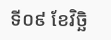ទី០៩ ខែវិច្ឆិ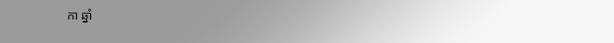កា ឆ្នាំ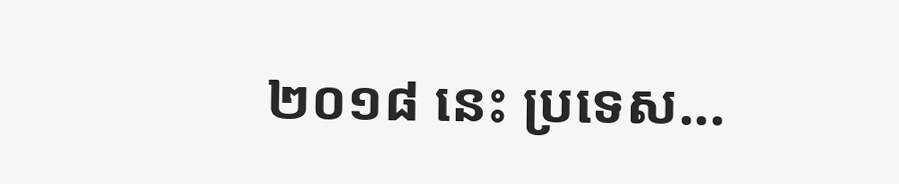២០១៨ នេះ ប្រទេស...